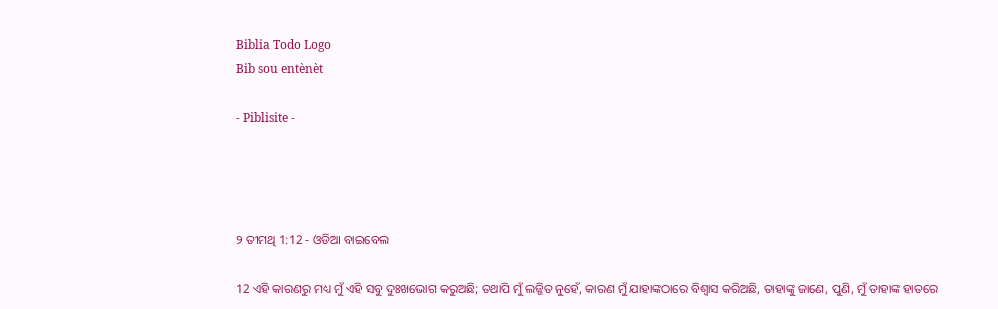Biblia Todo Logo
Bib sou entènèt

- Piblisite -




୨ ତୀମଥି 1:12 - ଓଡିଆ ବାଇବେଲ

12 ଏହି କାରଣରୁ ମଧ୍ୟ ମୁଁ ଏହି ସବୁ ଦୁଃଖଭୋଗ କରୁଅଛି; ତଥାପି ମୁଁ ଲଜ୍ଜିତ ନୁହେଁ, କାରଣ ମୁଁ ଯାହାଙ୍କଠାରେ ବିଶ୍ୱାସ କରିଅଛି, ତାହାଙ୍କୁ ଜାଣେ, ପୁଣି, ମୁଁ ତାହାଙ୍କ ହାତରେ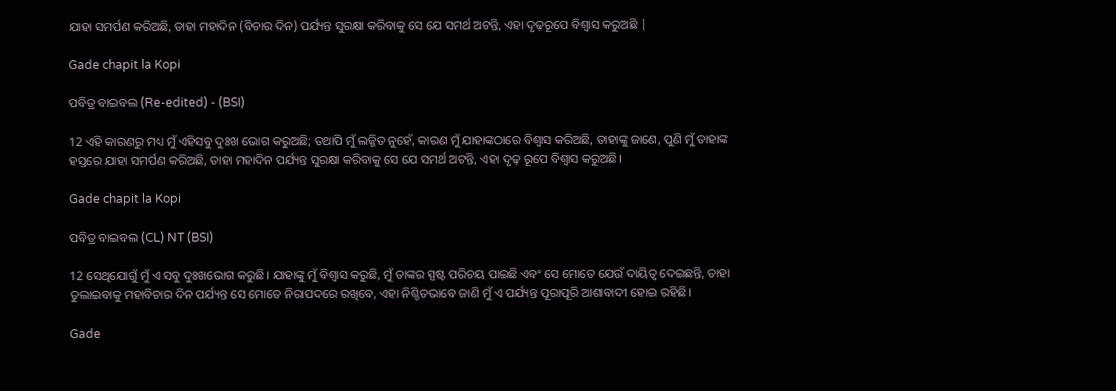ଯାହା ସମର୍ପଣ କରିଅଛି, ତାହା ମହାଦିନ (ବିଚାର ଦିନ) ପର୍ଯ୍ୟନ୍ତ ସୁରକ୍ଷା କରିବାକୁ ସେ ଯେ ସମର୍ଥ ଅଟନ୍ତି, ଏହା ଦୃଢ଼ରୂପେ ବିଶ୍ୱାସ କରୁଅଛି |

Gade chapit la Kopi

ପବିତ୍ର ବାଇବଲ (Re-edited) - (BSI)

12 ଏହି କାରଣରୁ ମଧ୍ୟ ମୁଁ ଏହିସବୁ ଦୁଃଖ ଭୋଗ କରୁଅଛି; ତଥାପି ମୁଁ ଲଜ୍ଜିତ ନୁହେଁ, କାରଣ ମୁଁ ଯାହାଙ୍କଠାରେ ବିଶ୍ଵାସ କରିଅଛି, ତାହାଙ୍କୁ ଜାଣେ, ପୁଣି ମୁଁ ତାହାଙ୍କ ହସ୍ତରେ ଯାହା ସମର୍ପଣ କରିଅଛି, ତାହା ମହାଦିନ ପର୍ଯ୍ୟନ୍ତ ସୁରକ୍ଷା କରିବାକୁ ସେ ଯେ ସମର୍ଥ ଅଟନ୍ତି, ଏହା ଦୃଢ଼ ରୂପେ ବିଶ୍ଵାସ କରୁଅଛି।

Gade chapit la Kopi

ପବିତ୍ର ବାଇବଲ (CL) NT (BSI)

12 ସେଥିଯୋଗୁଁ ମୁଁ ଏ ସବୁ ଦୁଃଖଭୋଗ କରୁଛି। ଯାହାଙ୍କୁ ମୁଁ ବିଶ୍ୱାସ କରୁଛି, ମୁଁ ତାଙ୍କର ସ୍ପଷ୍ଟ ପରିଚୟ ପାଇଛି ଏବଂ ସେ ମୋତେ ଯେଉଁ ଦାୟିତ୍ୱ ଦେଇଛନ୍ତି, ତାହା ତୁଲାଇବାକୁ ମହାବିଚାର ଦିନ ପର୍ଯ୍ୟନ୍ତ ସେ ମୋତେ ନିରାପଦରେ ରଖିବେ, ଏହା ନିଶ୍ଚିତଭାବେ ଜାଣି ମୁଁ ଏ ପର୍ଯ୍ୟନ୍ତ ପୂରାପୂରି ଆଶାବାଦୀ ହୋଇ ରହିଛି।

Gade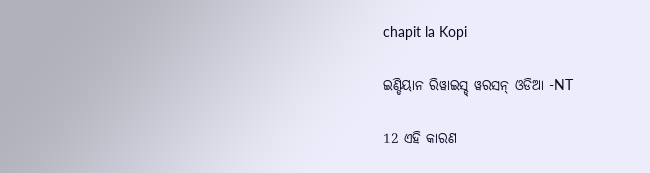chapit la Kopi

ଇଣ୍ଡିୟାନ ରିୱାଇସ୍ଡ୍ ୱରସନ୍ ଓଡିଆ -NT

12 ଏହି କାରଣ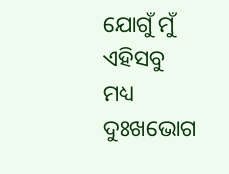ଯୋଗୁଁ ମୁଁ ଏହିସବୁ ମଧ୍ୟ ଦୁଃଖଭୋଗ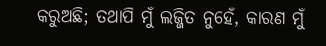କରୁଅଛି; ତଥାପି ମୁଁ ଲଜ୍ଜିତ ନୁହେଁ, କାରଣ ମୁଁ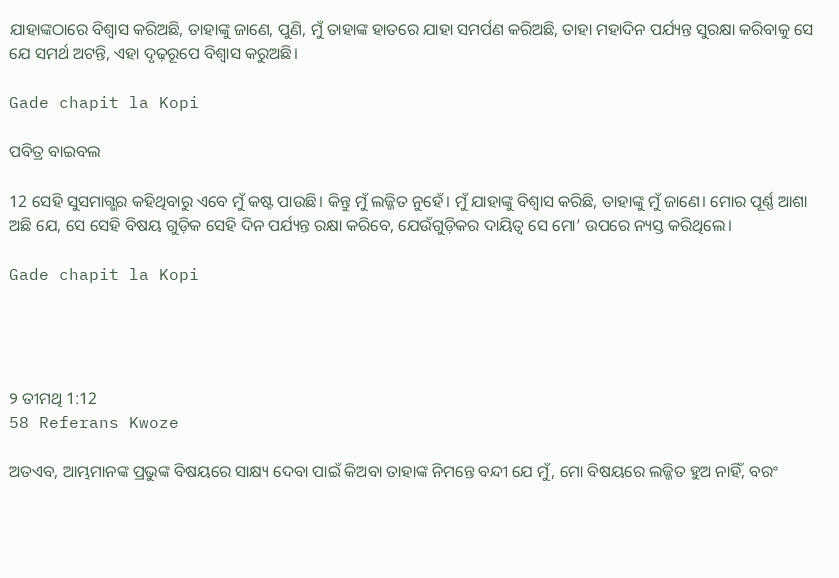ଯାହାଙ୍କଠାରେ ବିଶ୍ୱାସ କରିଅଛି, ତାହାଙ୍କୁ ଜାଣେ, ପୁଣି, ମୁଁ ତାହାଙ୍କ ହାତରେ ଯାହା ସମର୍ପଣ କରିଅଛି, ତାହା ମହାଦିନ ପର୍ଯ୍ୟନ୍ତ ସୁରକ୍ଷା କରିବାକୁ ସେ ଯେ ସମର୍ଥ ଅଟନ୍ତି, ଏହା ଦୃଢ଼ରୂପେ ବିଶ୍ୱାସ କରୁଅଛି।

Gade chapit la Kopi

ପବିତ୍ର ବାଇବଲ

12 ସେହି ସୁସମାଗ୍ଭର କହିଥିବାରୁ ଏବେ ମୁଁ କଷ୍ଟ ପାଉଛି। କିନ୍ତୁ ମୁଁ ଲଜ୍ଜିତ ନୁହେଁ। ମୁଁ ଯାହାଙ୍କୁ ବିଶ୍ୱାସ କରିଛି, ତାହାଙ୍କୁ ମୁଁ ଜାଣେ। ମୋର ପୂର୍ଣ୍ଣ ଆଶା ଅଛି ଯେ, ସେ ସେହି ବିଷୟ ଗୁଡ଼ିକ ସେହି ଦିନ ପର୍ଯ୍ୟନ୍ତ ରକ୍ଷା କରିବେ, ଯେଉଁଗୁଡ଼ିକର ଦାୟିତ୍ୱ ସେ ମୋ’ ଉପରେ ନ୍ୟସ୍ତ କରିଥିଲେ।

Gade chapit la Kopi




୨ ତୀମଥି 1:12
58 Referans Kwoze

ଅତଏବ, ଆମ୍ଭମାନଙ୍କ ପ୍ରଭୁଙ୍କ ବିଷୟରେ ସାକ୍ଷ୍ୟ ଦେବା ପାଇଁ କିଅବା ତାହାଙ୍କ ନିମନ୍ତେ ବନ୍ଦୀ ଯେ ମୁଁ, ମୋ ବିଷୟରେ ଲଜ୍ଜିତ ହୁଅ ନାହିଁ, ବରଂ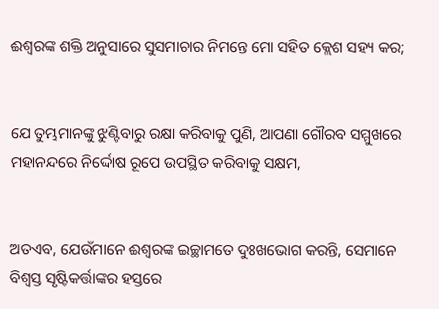ଈଶ୍ୱରଙ୍କ ଶକ୍ତି ଅନୁସାରେ ସୁସମାଚାର ନିମନ୍ତେ ମୋ ସହିତ କ୍ଲେଶ ସହ୍ୟ କର;


ଯେ ତୁମ୍ଭମାନଙ୍କୁ ଝୁଣ୍ଟିବାରୁ ରକ୍ଷା କରିବାକୁ ପୁଣି, ଆପଣା ଗୌରବ ସମ୍ମୁଖରେ ମହାନନ୍ଦରେ ନିର୍ଦ୍ଦୋଷ ରୂପେ ଉପସ୍ଥିତ କରିବାକୁ ସକ୍ଷମ,


ଅତଏବ, ଯେଉଁମାନେ ଈଶ୍ୱରଙ୍କ ଇଚ୍ଛାମତେ ଦୁଃଖଭୋଗ କରନ୍ତି, ସେମାନେ ବିଶ୍ୱସ୍ତ ସୃଷ୍ଟିକର୍ତ୍ତାଙ୍କର ହସ୍ତରେ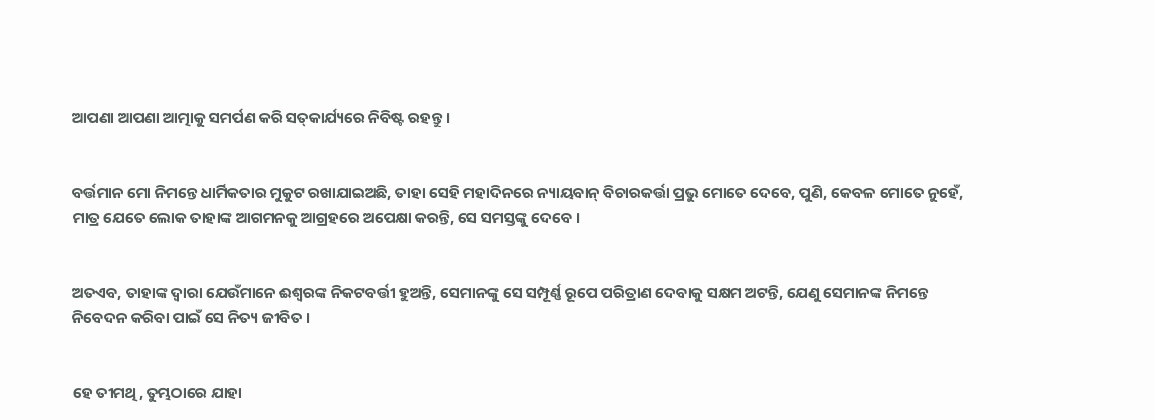ଆପଣା ଆପଣା ଆତ୍ମାକୁ ସମର୍ପଣ କରି ସତ୍‍କାର୍ଯ୍ୟରେ ନିବିଷ୍ଟ ରହନ୍ତୁ ।


ବର୍ତ୍ତମାନ ମୋ ନିମନ୍ତେ ଧାର୍ମିକତାର ମୁକୁଟ ରଖାଯାଇଅଛି, ତାହା ସେହି ମହାଦିନରେ ନ୍ୟାୟବାନ୍ ବିଚାରକର୍ତ୍ତା ପ୍ରଭୁ ମୋତେ ଦେବେ, ପୁଣି, କେବଳ ମୋତେ ନୁହେଁ, ମାତ୍ର ଯେତେ ଲୋକ ତାହାଙ୍କ ଆଗମନକୁ ଆଗ୍ରହରେ ଅପେକ୍ଷା କରନ୍ତି, ସେ ସମସ୍ତଙ୍କୁ ଦେବେ ।


ଅତଏବ, ତାହାଙ୍କ ଦ୍ୱାରା ଯେଉଁମାନେ ଈଶ୍ୱରଙ୍କ ନିକଟବର୍ତ୍ତୀ ହୁଅନ୍ତି, ସେମାନଙ୍କୁ ସେ ସମ୍ପୂର୍ଣ୍ଣ ରୂପେ ପରିତ୍ରାଣ ଦେବାକୁ ସକ୍ଷମ ଅଟନ୍ତି, ଯେଣୁ ସେମାନଙ୍କ ନିମନ୍ତେ ନିବେଦନ କରିବା ପାଇଁ ସେ ନିତ୍ୟ ଜୀବିତ ।


ହେ ତୀମଥି, ତୁମ୍ଭଠାରେ ଯାହା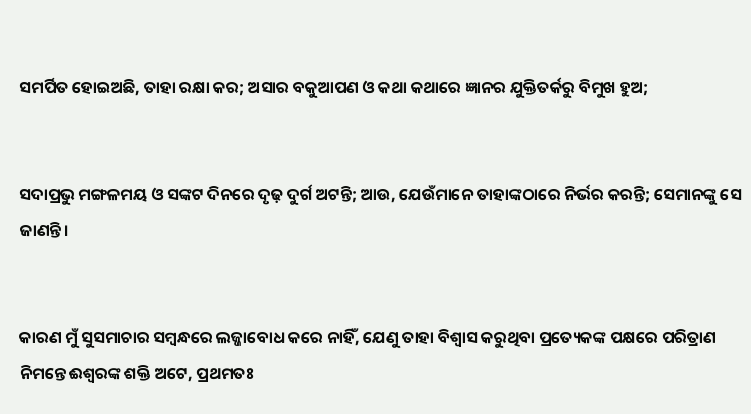ସମର୍ପିତ ହୋଇଅଛି, ତାହା ରକ୍ଷା କର; ଅସାର ବକୁଆପଣ ଓ କଥା କଥାରେ ଜ୍ଞାନର ଯୁକ୍ତିତର୍କରୁ ବିମୁଖ ହୁଅ;


ସଦାପ୍ରଭୁ ମଙ୍ଗଳମୟ ଓ ସଙ୍କଟ ଦିନରେ ଦୃଢ଼ ଦୁର୍ଗ ଅଟନ୍ତି; ଆଉ, ଯେଉଁମାନେ ତାହାଙ୍କଠାରେ ନିର୍ଭର କରନ୍ତି; ସେମାନଙ୍କୁ ସେ ଜାଣନ୍ତି।


କାରଣ ମୁଁ ସୁସମାଚାର ସମ୍ବନ୍ଧରେ ଲଜ୍ଜାବୋଧ କରେ ନାହିଁ, ଯେଣୁ ତାହା ବିଶ୍ୱାସ କରୁଥିବା ପ୍ରତ୍ୟେକଙ୍କ ପକ୍ଷରେ ପରିତ୍ରାଣ ନିମନ୍ତେ ଈଶ୍ୱରଙ୍କ ଶକ୍ତି ଅଟେ, ପ୍ରଥମତଃ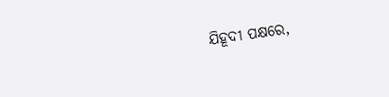ଯିହୂଦୀ ପକ୍ଷରେ,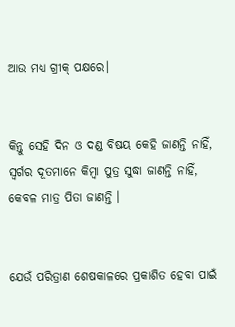ଆଉ ମଧ୍ୟ ଗ୍ରୀକ୍‍ ପକ୍ଷରେ।


କିନ୍ତୁ ସେହି ଦିନ ଓ ଦଣ୍ଡ ବିଷୟ କେହି ଜାଣନ୍ତି ନାହିଁ, ସ୍ୱର୍ଗର ଦୂତମାନେ କିମ୍ବା ପୁତ୍ର ସୁଦ୍ଧା ଜାଣନ୍ତି ନାହିଁ, କେବଳ ମାତ୍ର ପିତା ଜାଣନ୍ତି ।


ଯେଉଁ ପରିତ୍ରାଣ ଶେଷକାଳରେ ପ୍ରକାଶିତ ହେବା ପାଇଁ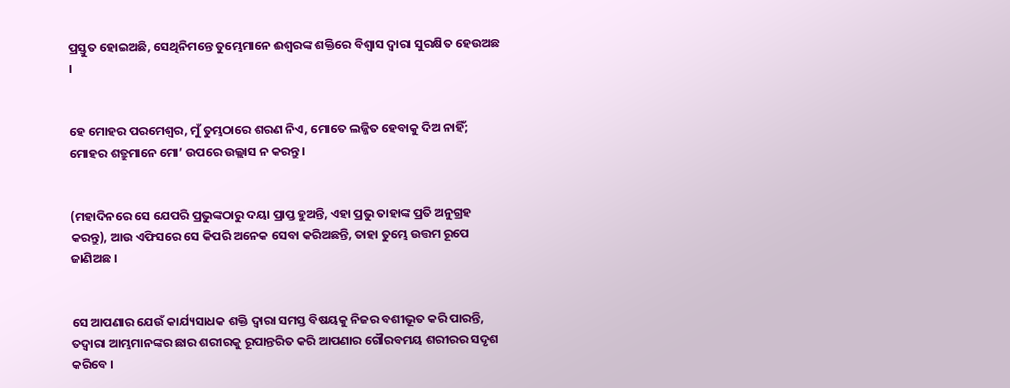ପ୍ରସ୍ତୁତ ହୋଇଅଛି, ସେଥିନିମନ୍ତେ ତୁମ୍ଭେମାନେ ଈଶ୍ୱରଙ୍କ ଶକ୍ତିରେ ବିଶ୍ୱାସ ଦ୍ୱାରା ସୁରକ୍ଷିତ ହେଉଅଛ ।


ହେ ମୋହର ପରମେଶ୍ୱର, ମୁଁ ତୁମ୍ଭଠାରେ ଶରଣ ନିଏ, ମୋତେ ଲଜ୍ଜିତ ହେବାକୁ ଦିଅ ନାହିଁ; ମୋହର ଶତ୍ରୁମାନେ ମୋ’ ଉପରେ ଉଲ୍ଲାସ ନ କରନ୍ତୁ।


(ମହାଦିନରେ ସେ ଯେପରି ପ୍ରଭୁଙ୍କଠାରୁ ଦୟା ପ୍ରାପ୍ତ ହୁଅନ୍ତି, ଏହା ପ୍ରଭୁ ତାହାଙ୍କ ପ୍ରତି ଅନୁଗ୍ରହ କରନ୍ତୁ), ଆଉ ଏଫିସରେ ସେ କିପରି ଅନେକ ସେବା କରିଅଛନ୍ତି, ତାହା ତୁମ୍ଭେ ଉତ୍ତମ ରୂପେ ଜାଣିଅଛ ।


ସେ ଆପଣାର ଯେଉଁ କାର୍ଯ୍ୟସାଧକ ଶକ୍ତି ଦ୍ୱାରା ସମସ୍ତ ବିଷୟକୁ ନିଜର ବଶୀଭୂତ କରି ପାରନ୍ତି, ତଦ୍ୱାରା ଆମ୍ଭମାନଙ୍କର ଛାର ଶରୀରକୁ ରୂପାନ୍ତରିତ କରି ଆପଣାର ଗୌରବମୟ ଶରୀରର ସଦୃଶ କରିବେ ।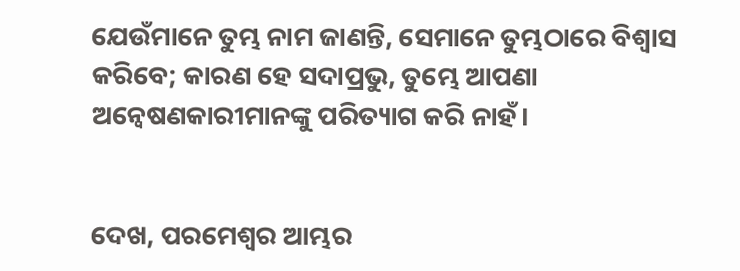ଯେଉଁମାନେ ତୁମ୍ଭ ନାମ ଜାଣନ୍ତି, ସେମାନେ ତୁମ୍ଭଠାରେ ବିଶ୍ୱାସ କରିବେ; କାରଣ ହେ ସଦାପ୍ରଭୁ, ତୁମ୍ଭେ ଆପଣା ଅନ୍ୱେଷଣକାରୀମାନଙ୍କୁ ପରିତ୍ୟାଗ କରି ନାହଁ।


ଦେଖ, ପରମେଶ୍ୱର ଆମ୍ଭର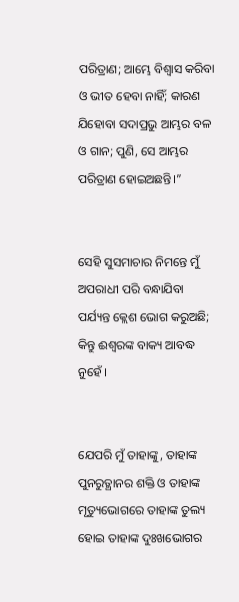ପରିତ୍ରାଣ; ଆମ୍ଭେ ବିଶ୍ୱାସ କରିବା ଓ ଭୀତ ହେବା ନାହିଁ; କାରଣ ଯିହୋବା ସଦାପ୍ରଭୁ ଆମ୍ଭର ବଳ ଓ ଗାନ; ପୁଣି, ସେ ଆମ୍ଭର ପରିତ୍ରାଣ ହୋଇଅଛନ୍ତି।”


ସେହି ସୁସମାଚାର ନିମନ୍ତେ ମୁଁ ଅପରାଧୀ ପରି ବନ୍ଧାଯିବା ପର୍ଯ୍ୟନ୍ତ କ୍ଲେଶ ଭୋଗ କରୁଅଛି; କିନ୍ତୁ ଈଶ୍ୱରଙ୍କ ବାକ୍ୟ ଆବଦ୍ଧ ନୁହେଁ ।


ଯେପରି ମୁଁ ତାହାଙ୍କୁ, ତାହାଙ୍କ ପୁନରୁତ୍ଥାନର ଶକ୍ତି ଓ ତାହାଙ୍କ ମୃତ୍ୟୁଭୋଗରେ ତାହାଙ୍କ ତୁଲ୍ୟ ହୋଇ ତାହାଙ୍କ ଦୁଃଖଭୋଗର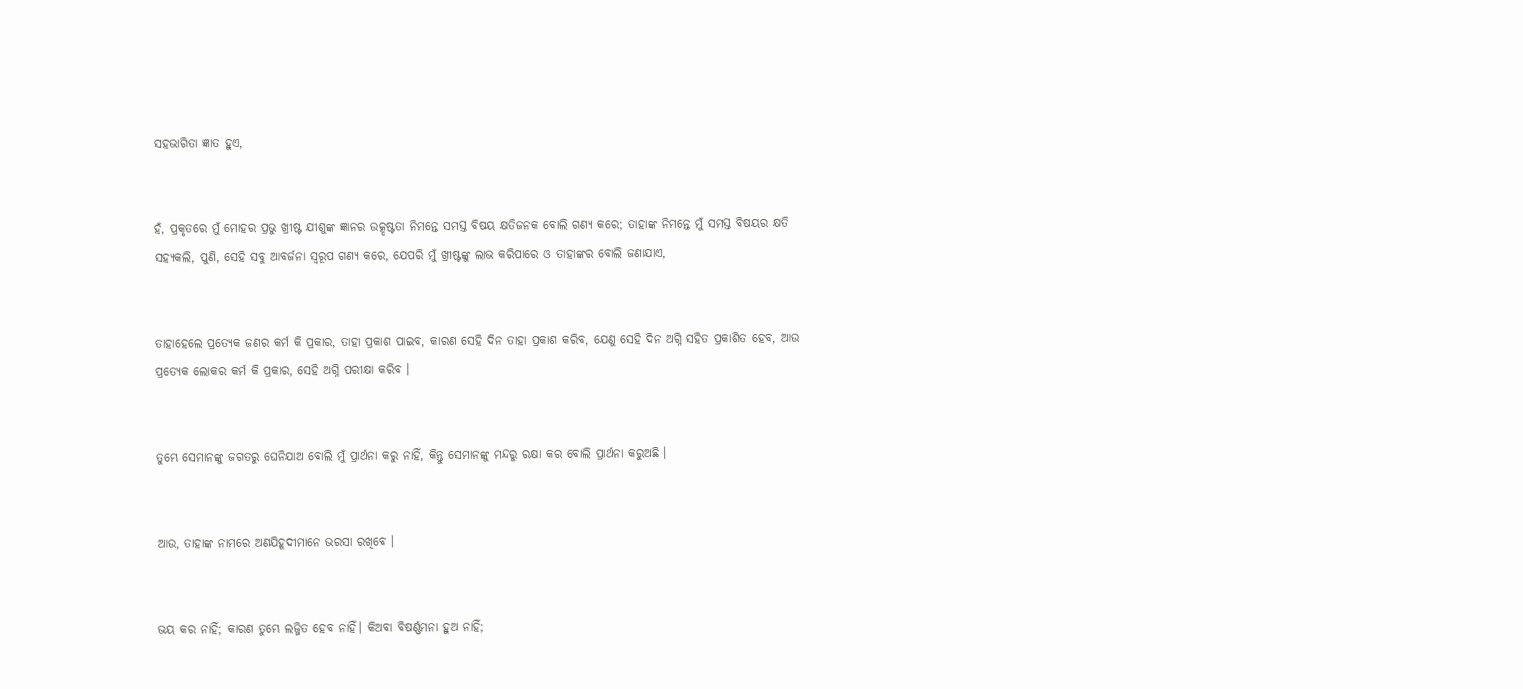ସହଭାଗିତା ଜ୍ଞାତ ହୁଏ,


ହଁ, ପ୍ରକୃତରେ ମୁଁ ମୋହର ପ୍ରଭୁ ଖ୍ରୀଷ୍ଟ ଯୀଶୁଙ୍କ ଜ୍ଞାନର ଉତ୍କୃଷ୍ଟତା ନିମନ୍ତେ ସମସ୍ତ ବିଷୟ କ୍ଷତିଜନକ ବୋଲି ଗଣ୍ୟ କରେ; ତାହାଙ୍କ ନିମନ୍ତେ ମୁଁ ସମସ୍ତ ବିଷୟର କ୍ଷତି ସହ୍ୟକଲି, ପୁଣି, ସେହି ସବୁ ଆବର୍ଜନା ସ୍ୱରୂପ ଗଣ୍ୟ କରେ, ଯେପରି ମୁଁ ଖ୍ରୀଷ୍ଟଙ୍କୁ ଲାଭ କରିପାରେ ଓ ତାହାଙ୍କର ବୋଲି ଜଣାଯାଏ,


ତାହାହେଲେ ପ୍ରତ୍ୟେକ ଜଣର କର୍ମ କି ପ୍ରକାର, ତାହା ପ୍ରକାଶ ପାଇବ, କାରଣ ସେହି ଦିନ ତାହା ପ୍ରକାଶ କରିବ, ଯେଣୁ ସେହି ଦିନ ଅଗ୍ନି ସହିତ ପ୍ରକାଶିତ ହେବ, ଆଉ ପ୍ରତ୍ୟେକ ଲୋକର କର୍ମ କି ପ୍ରକାର, ସେହି ଅଗ୍ନି ପରୀକ୍ଷା କରିବ ।


ତୁମ୍ଭେ ସେମାନଙ୍କୁ ଜଗତରୁ ଘେନିଯାଅ ବୋଲି ମୁଁ ପ୍ରାର୍ଥନା କରୁ ନାହିଁ, କିନ୍ତୁ ସେମାନଙ୍କୁ ମନ୍ଦରୁ ରକ୍ଷା କର ବୋଲି ପ୍ରାର୍ଥନା କରୁଅଛି ।


ଆଉ, ତାହାଙ୍କ ନାମରେ ଅଣଯିହୂଦୀମାନେ ଭରସା ରଖିବେ ।


ଭୟ କର ନାହିଁ; କାରଣ ତୁମ୍ଭେ ଲଜ୍ଜିତ ହେବ ନାହିଁ। କିଅବା ବିଷର୍ଣ୍ଣମନା ହୁଅ ନାହିଁ;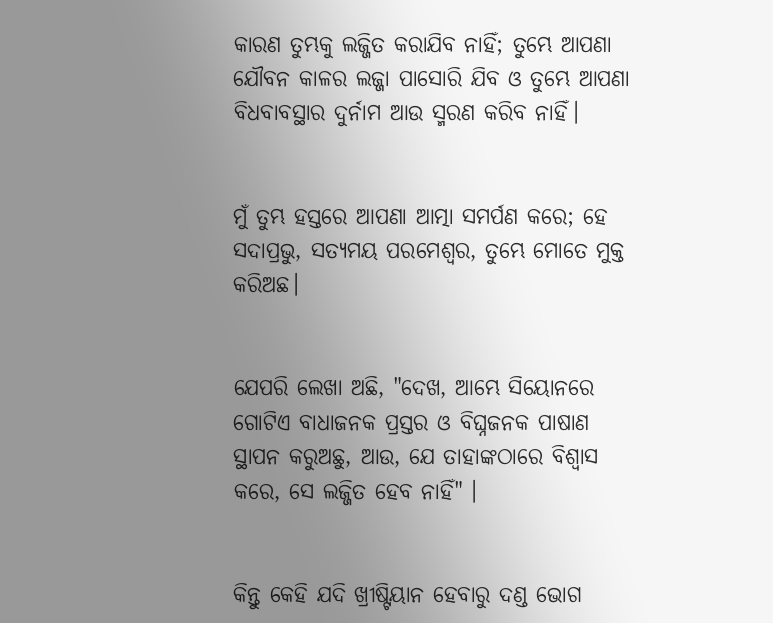କାରଣ ତୁମ୍ଭକୁ ଲଜ୍ଜିତ କରାଯିବ ନାହିଁ; ତୁମ୍ଭେ ଆପଣା ଯୌବନ କାଳର ଲଜ୍ଜା ପାସୋରି ଯିବ ଓ ତୁମ୍ଭେ ଆପଣା ବିଧବାବସ୍ଥାର ଦୁର୍ନାମ ଆଉ ସ୍ମରଣ କରିବ ନାହିଁ।


ମୁଁ ତୁମ୍ଭ ହସ୍ତରେ ଆପଣା ଆତ୍ମା ସମର୍ପଣ କରେ; ହେ ସଦାପ୍ରଭୁ, ସତ୍ୟମୟ ପରମେଶ୍ୱର, ତୁମ୍ଭେ ମୋତେ ମୁକ୍ତ କରିଅଛ।


ଯେପରି ଲେଖା ଅଛି, "ଦେଖ, ଆମ୍ଭେ ସିୟୋନରେ ଗୋଟିଏ ବାଧାଜନକ ପ୍ରସ୍ତର ଓ ବିଘ୍ନଜନକ ପାଷାଣ ସ୍ଥାପନ କରୁଅଛୁ, ଆଉ, ଯେ ତାହାଙ୍କଠାରେ ବିଶ୍ୱାସ କରେ, ସେ ଲଜ୍ଜିତ ହେବ ନାହିଁ" ।


କିନ୍ତୁ କେହି ଯଦି ଖ୍ରୀଷ୍ଟିୟାନ ହେବାରୁ ଦଣ୍ଡ ଭୋଗ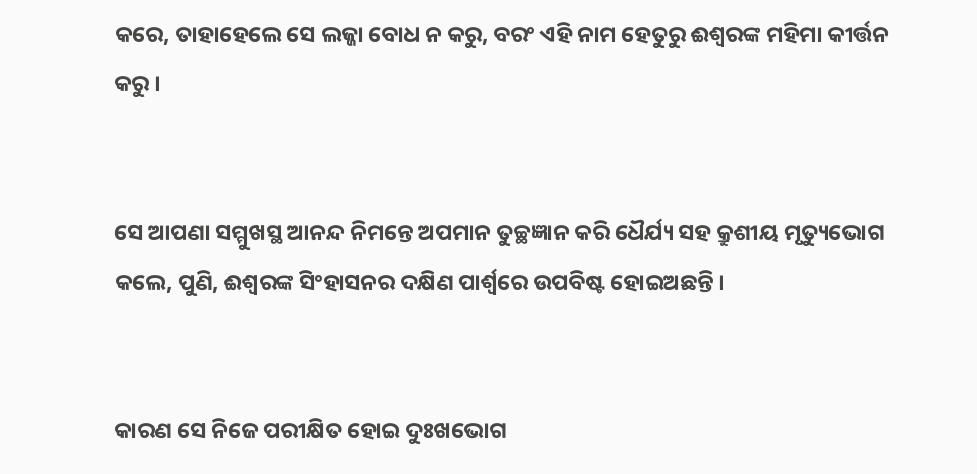କରେ, ତାହାହେଲେ ସେ ଲଜ୍ଜା ବୋଧ ନ କରୁ, ବରଂ ଏହି ନାମ ହେତୁରୁ ଈଶ୍ୱରଙ୍କ ମହିମା କୀର୍ତ୍ତନ କରୁ ।


ସେ ଆପଣା ସମ୍ମୁଖସ୍ଥ ଆନନ୍ଦ ନିମନ୍ତେ ଅପମାନ ତୁଚ୍ଛଜ୍ଞାନ କରି ଧୈର୍ଯ୍ୟ ସହ କ୍ରୁଶୀୟ ମୃତ୍ୟୁଭୋଗ କଲେ, ପୁଣି, ଈଶ୍ୱରଙ୍କ ସିଂହାସନର ଦକ୍ଷିଣ ପାର୍ଶ୍ୱରେ ଉପବିଷ୍ଟ ହୋଇଅଛନ୍ତି ।


କାରଣ ସେ ନିଜେ ପରୀକ୍ଷିତ ହୋଇ ଦୁଃଖଭୋଗ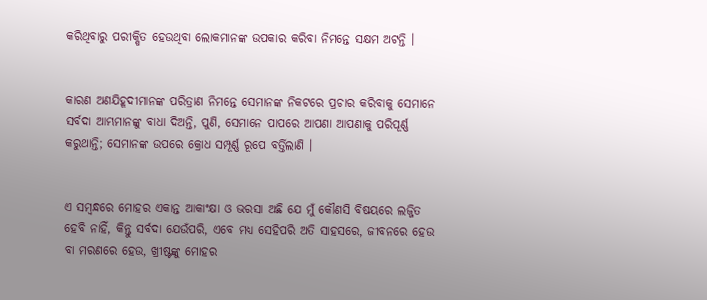କରିଥିବାରୁ ପରୀକ୍ଷିତ ହେଉଥିବା ଲୋକମାନଙ୍କ ଉପକାର କରିବା ନିମନ୍ତେ ସକ୍ଷମ ଅଟନ୍ତି ।


କାରଣ ଅଣଯିହୂଦୀମାନଙ୍କ ପରିତ୍ରାଣ ନିମନ୍ତେ ସେମାନଙ୍କ ନିକଟରେ ପ୍ରଚାର କରିବାକୁ ସେମାନେ ସର୍ବଦା ଆମ୍ଭମାନଙ୍କୁ ବାଧା ଦିଅନ୍ତି, ପୁଣି, ସେମାନେ ପାପରେ ଆପଣା ଆପଣାକୁ ପରିପୂର୍ଣ୍ଣ କରୁଥାନ୍ତି; ସେମାନଙ୍କ ଉପରେ କ୍ରୋଧ ସମ୍ପୂର୍ଣ୍ଣ ରୂପେ ବର୍ତ୍ତିଲାଣି ।


ଏ ସମ୍ବନ୍ଧରେ ମୋହର ଏକାନ୍ତ ଆକାଂକ୍ଷା ଓ ଭରସା ଅଛି ଯେ ମୁଁ କୌଣସି ବିଷୟରେ ଲଜ୍ଜିତ ହେବି ନାହିଁ, କିନ୍ତୁ ସର୍ବଦା ଯେଉଁପରି, ଏବେ ମଧ୍ୟ ସେହିପରି ଅତି ସାହସରେ, ଜୀବନରେ ହେଉ ବା ମରଣରେ ହେଉ, ଖ୍ରୀଷ୍ଟଙ୍କୁ ମୋହର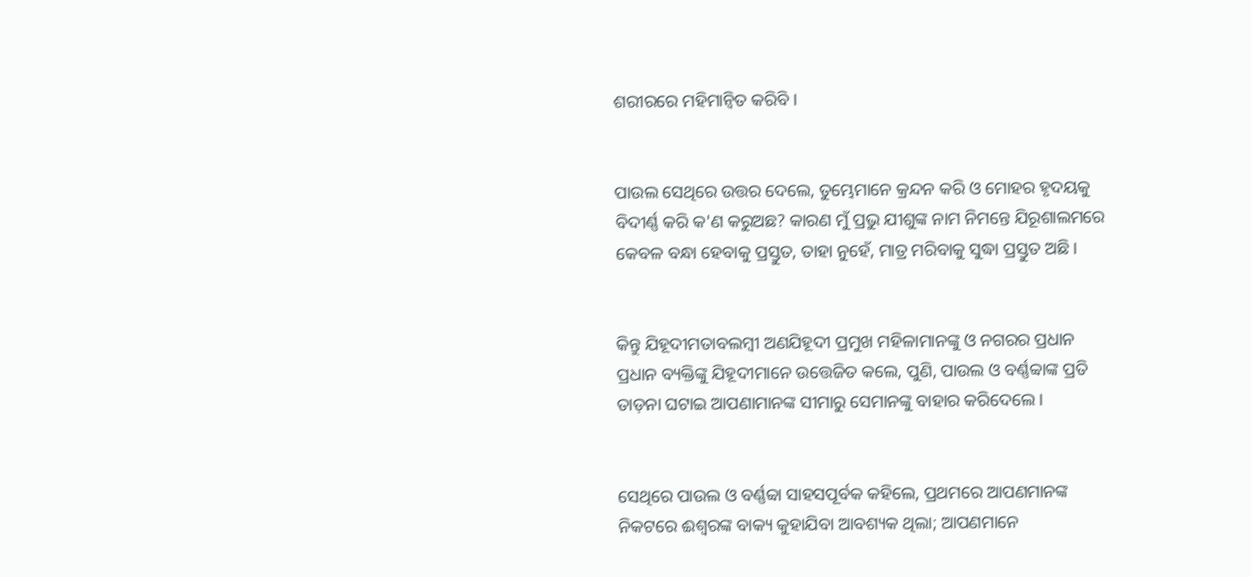ଶରୀରରେ ମହିମାନ୍ୱିତ କରିବି ।


ପାଉଲ ସେଥିରେ ଉତ୍ତର ଦେଲେ, ତୁମ୍ଭେମାନେ କ୍ରନ୍ଦନ କରି ଓ ମୋହର ହୃଦୟକୁ ବିଦୀର୍ଣ୍ଣ କରି କ'ଣ କରୁଅଛ? କାରଣ ମୁଁ ପ୍ରଭୁ ଯୀଶୁଙ୍କ ନାମ ନିମନ୍ତେ ଯିରୂଶାଲମରେ କେବଳ ବନ୍ଧା ହେବାକୁ ପ୍ରସ୍ତୁତ, ତାହା ନୁହେଁ, ମାତ୍ର ମରିବାକୁ ସୁଦ୍ଧା ପ୍ରସ୍ତୁତ ଅଛି ।


କିନ୍ତୁ ଯିହୂଦୀମତାବଲମ୍ବୀ ଅଣଯିହୂଦୀ ପ୍ରମୁଖ ମହିଳାମାନଙ୍କୁ ଓ ନଗରର ପ୍ରଧାନ ପ୍ରଧାନ ବ୍ୟକ୍ତିଙ୍କୁ ଯିହୂଦୀମାନେ ଉତ୍ତେଜିତ କଲେ, ପୁଣି, ପାଉଲ ଓ ବର୍ଣ୍ଣବ୍ବାଙ୍କ ପ୍ରତି ତାଡ଼ନା ଘଟାଇ ଆପଣାମାନଙ୍କ ସୀମାରୁ ସେମାନଙ୍କୁ ବାହାର କରିଦେଲେ ।


ସେଥିରେ ପାଉଲ ଓ ବର୍ଣ୍ଣବ୍ବା ସାହସପୂର୍ବକ କହିଲେ, ପ୍ରଥମରେ ଆପଣମାନଙ୍କ ନିକଟରେ ଈଶ୍ୱରଙ୍କ ବାକ୍ୟ କୁହାଯିବା ଆବଶ୍ୟକ ଥିଲା; ଆପଣମାନେ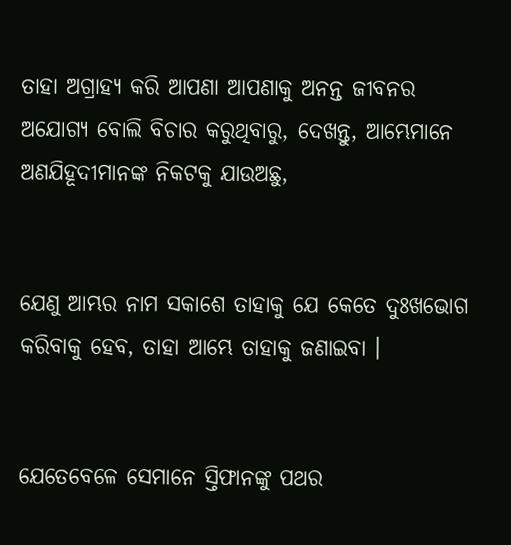ତାହା ଅଗ୍ରାହ୍ୟ କରି ଆପଣା ଆପଣାକୁ ଅନନ୍ତ ଜୀବନର ଅଯୋଗ୍ୟ ବୋଲି ବିଚାର କରୁଥିବାରୁ, ଦେଖନ୍ତୁ, ଆମ୍ଭେମାନେ ଅଣଯିହୂଦୀମାନଙ୍କ ନିକଟକୁ ଯାଉଅଛୁ,


ଯେଣୁ ଆମ୍ଭର ନାମ ସକାଶେ ତାହାକୁ ଯେ କେତେ ଦୁଃଖଭୋଗ କରିବାକୁ ହେବ, ତାହା ଆମ୍ଭେ ତାହାକୁ ଜଣାଇବା ।


ଯେତେବେଳେ ସେମାନେ ସ୍ତିଫାନଙ୍କୁ ପଥର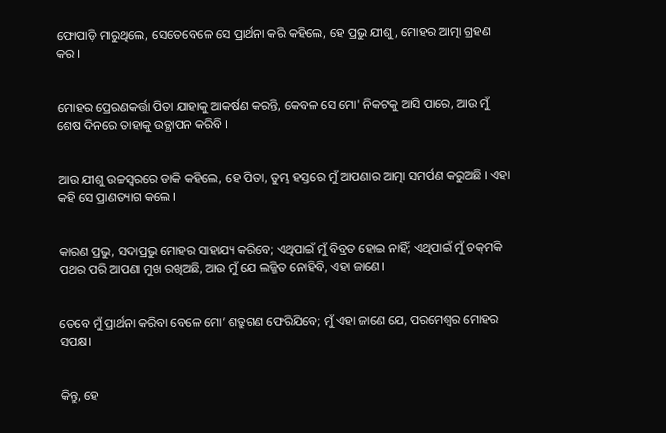ଫୋପାଡ଼ି ମାରୁଥିଲେ, ସେତେବେଳେ ସେ ପ୍ରାର୍ଥନା କରି କହିଲେ, ହେ ପ୍ରଭୁ ଯୀଶୁ, ମୋହର ଆତ୍ମା ଗ୍ରହଣ କର ।


ମୋହର ପ୍ରେରଣକର୍ତ୍ତା ପିତା ଯାହାକୁ ଆକର୍ଷଣ କରନ୍ତି, କେବଳ ସେ ମୋ' ନିକଟକୁ ଆସି ପାରେ, ଆଉ ମୁଁ ଶେଷ ଦିନରେ ତାହାକୁ ଉତ୍ଥାପନ କରିବି ।


ଆଉ ଯୀଶୁ ଉଚ୍ଚସ୍ୱରରେ ଡାକି କହିଲେ, ହେ ପିତା, ତୁମ୍ଭ ହସ୍ତରେ ମୁଁ ଆପଣାର ଆତ୍ମା ସମର୍ପଣ କରୁଅଛି । ଏହା କହି ସେ ପ୍ରାଣତ୍ୟାଗ କଲେ ।


କାରଣ ପ୍ରଭୁ, ସଦାପ୍ରଭୁ ମୋହର ସାହାଯ୍ୟ କରିବେ; ଏଥିପାଇଁ ମୁଁ ବିବ୍ରତ ହୋଇ ନାହିଁ; ଏଥିପାଇଁ ମୁଁ ଚକ୍‍ମକି ପଥର ପରି ଆପଣା ମୁଖ ରଖିଅଛି, ଆଉ ମୁଁ ଯେ ଲଜ୍ଜିତ ନୋହିବି, ଏହା ଜାଣେ।


ତେବେ ମୁଁ ପ୍ରାର୍ଥନା କରିବା ବେଳେ ମୋ’ ଶତ୍ରୁଗଣ ଫେରିଯିବେ; ମୁଁ ଏହା ଜାଣେ ଯେ, ପରମେଶ୍ୱର ମୋହର ସପକ୍ଷ।


କିନ୍ତୁ, ହେ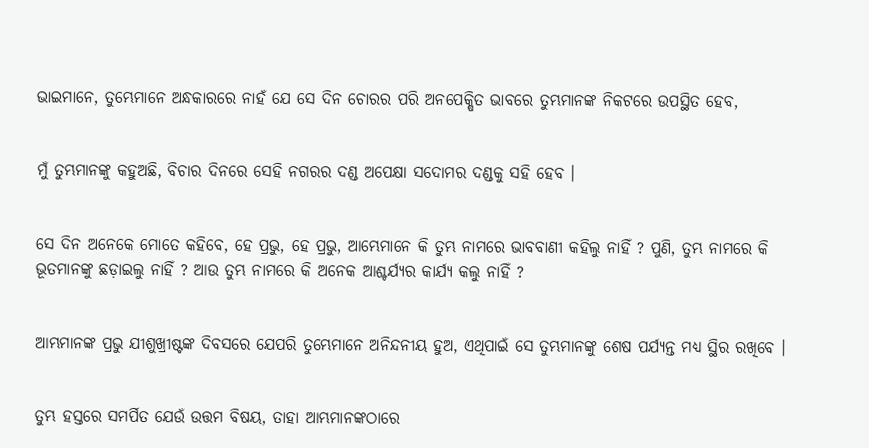ଭାଇମାନେ, ତୁମ୍ଭେମାନେ ଅନ୍ଧକାରରେ ନାହଁ ଯେ ସେ ଦିନ ଚୋରର ପରି ଅନପେକ୍ଷିତ ଭାବରେ ତୁମ୍ଭମାନଙ୍କ ନିକଟରେ ଉପସ୍ଥିତ ହେବ,


ମୁଁ ତୁମ୍ଭମାନଙ୍କୁ କହୁଅଛି, ବିଚାର ଦିନରେ ସେହି ନଗରର ଦଣ୍ଡ ଅପେକ୍ଷା ସଦୋମର ଦଣ୍ଡକୁ ସହି ହେବ ।


ସେ ଦିନ ଅନେକେ ମୋତେ କହିବେ, ହେ ପ୍ରଭୁ, ହେ ପ୍ରଭୁ, ଆମ୍ଭେମାନେ କି ତୁମ୍ଭ ନାମରେ ଭାବବାଣୀ କହିଲୁ ନାହିଁ ? ପୁଣି, ତୁମ୍ଭ ନାମରେ କି ଭୂତମାନଙ୍କୁ ଛଡ଼ାଇଲୁ ନାହିଁ ? ଆଉ ତୁମ୍ଭ ନାମରେ କି ଅନେକ ଆଶ୍ଚର୍ଯ୍ୟର କାର୍ଯ୍ୟ କଲୁ ନାହିଁ ?


ଆମ୍ଭମାନଙ୍କ ପ୍ରଭୁ ଯୀଶୁଖ୍ରୀଷ୍ଟଙ୍କ ଦିବସରେ ଯେପରି ତୁମ୍ଭେମାନେ ଅନିନ୍ଦନୀୟ ହୁଅ, ଏଥିପାଇଁ ସେ ତୁମ୍ଭମାନଙ୍କୁ ଶେଷ ପର୍ଯ୍ୟନ୍ତ ମଧ୍ୟ ସ୍ଥିର ରଖିବେ ।


ତୁମ୍ଭ ହସ୍ତରେ ସମର୍ପିତ ଯେଉଁ ଉତ୍ତମ ବିଷୟ, ତାହା ଆମ୍ଭମାନଙ୍କଠାରେ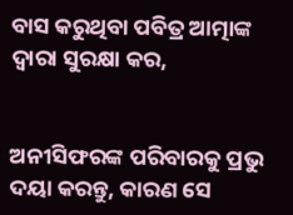ବାସ କରୁଥିବା ପବିତ୍ର ଆତ୍ମାଙ୍କ ଦ୍ୱାରା ସୁରକ୍ଷା କର,


ଅନୀସିଫରଙ୍କ ପରିବାରକୁ ପ୍ରଭୁ ଦୟା କରନ୍ତୁ, କାରଣ ସେ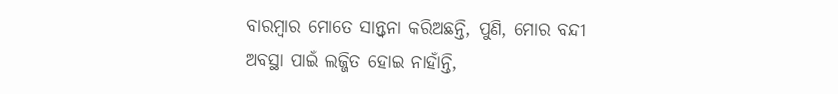ବାରମ୍ବାର ମୋତେ ସାନ୍ତ୍ୱନା କରିଅଛନ୍ତି, ପୁଣି, ମୋର ବନ୍ଦୀ ଅବସ୍ଥା ପାଇଁ ଲଜ୍ଜିତ ହୋଇ ନାହାଁନ୍ତି,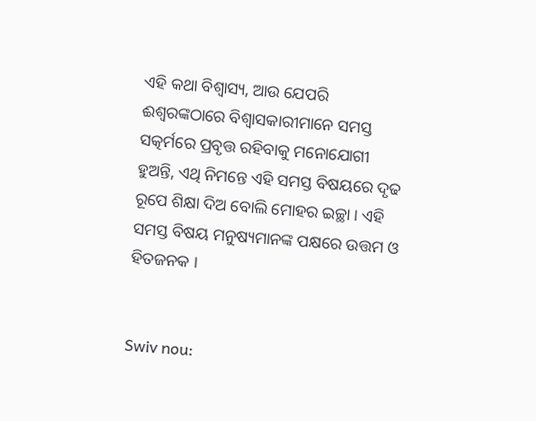ଏହି କଥା ବିଶ୍ଵାସ୍ୟ, ଆଉ ଯେପରି ଈଶ୍ୱରଙ୍କଠାରେ ବିଶ୍ୱାସକାରୀମାନେ ସମସ୍ତ ସତ୍କର୍ମରେ ପ୍ରବୃତ୍ତ ରହିବାକୁ ମନୋଯୋଗୀ ହୁଅନ୍ତି, ଏଥି ନିମନ୍ତେ ଏହି ସମସ୍ତ ବିଷୟରେ ଦୃଢ ରୂପେ ଶିକ୍ଷା ଦିଅ ବୋଲି ମୋହର ଇଚ୍ଛା । ଏହି ସମସ୍ତ ବିଷୟ ମନୁଷ୍ୟମାନଙ୍କ ପକ୍ଷରେ ଉତ୍ତମ ଓ ହିତଜନକ ।


Swiv nou: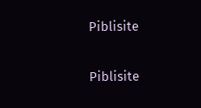Piblisite


Piblisite